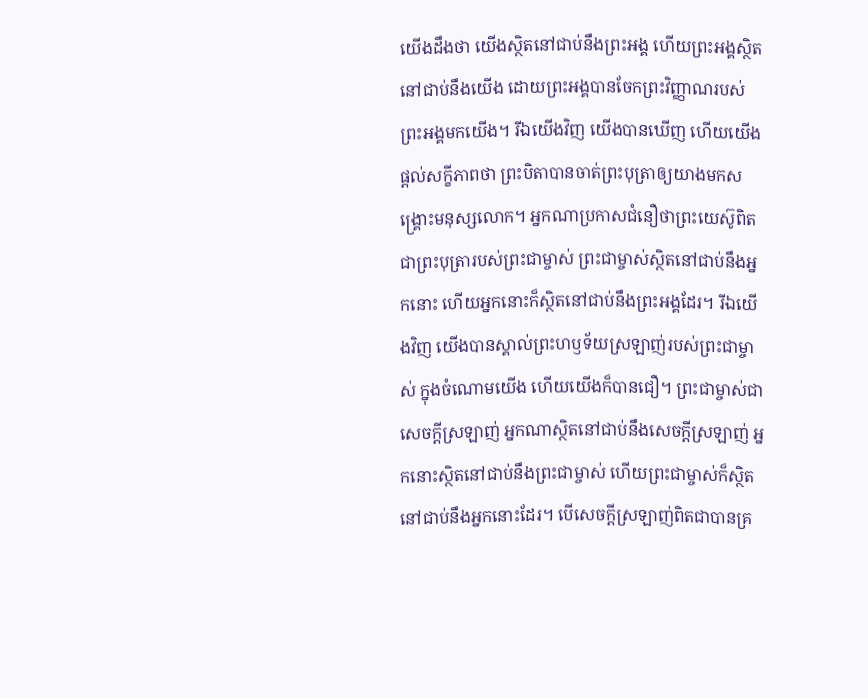យើងដឹងថា យើងស្ថិតនៅជាប់នឹងព្រះអង្គ ហើយព្រះអង្គស្ថិតនៅជាប់នឹងយើង ដោយព្រះអង្គបានចែកព្រះវិញ្ញាណរបស់ព្រះអង្គមកយើង។ រីឯយើងវិញ យើងបានឃើញ ហើយយើងផ្ដល់សក្ខីភាពថា ព្រះបិតាបានចាត់ព្រះបុត្រាឲ្យយាងមកសង្គ្រោះមនុស្សលោក។ អ្នកណាប្រកាសជំនឿថាព្រះយេស៊ូពិតជាព្រះបុត្រារបស់ព្រះជាម្ចាស់ ព្រះជាម្ចាស់ស្ថិតនៅជាប់នឹងអ្នកនោះ ហើយអ្នកនោះក៏ស្ថិតនៅជាប់នឹងព្រះអង្គដែរ។ រីឯយើងវិញ យើងបានស្គាល់ព្រះហឫទ័យស្រឡាញ់របស់ព្រះជាម្ចាស់ ក្នុងចំណោមយើង ហើយយើងក៏បានជឿ។ ព្រះជាម្ចាស់ជាសេចក្ដីស្រឡាញ់ អ្នកណាស្ថិតនៅជាប់នឹងសេចក្ដីស្រឡាញ់ អ្នកនោះស្ថិតនៅជាប់នឹងព្រះជាម្ចាស់ ហើយព្រះជាម្ចាស់ក៏ស្ថិតនៅជាប់នឹងអ្នកនោះដែរ។ បើសេចក្ដីស្រឡាញ់ពិតជាបានគ្រ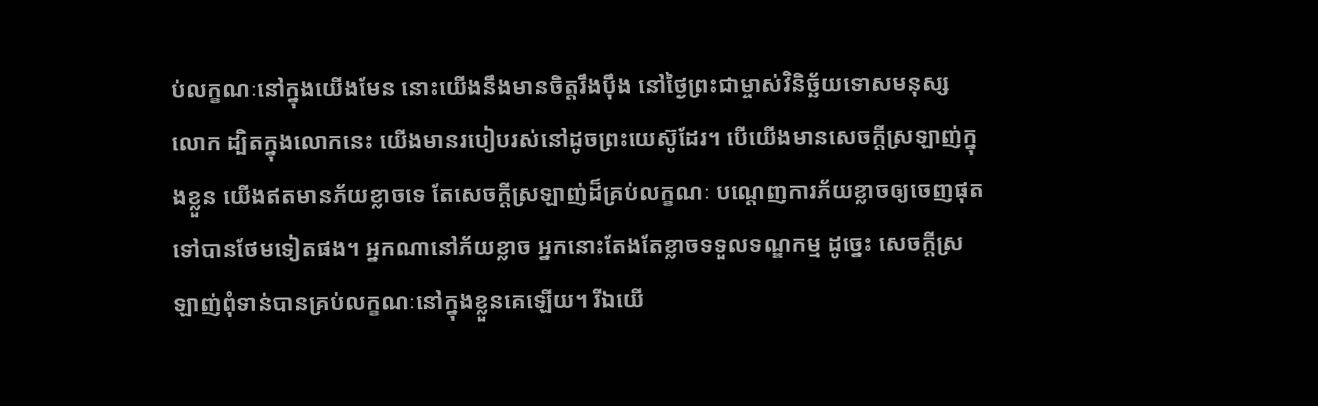ប់លក្ខណៈនៅក្នុងយើងមែន នោះយើងនឹងមានចិត្តរឹងប៉ឹង នៅថ្ងៃព្រះជាម្ចាស់វិនិច្ឆ័យទោសមនុស្សលោក ដ្បិតក្នុងលោកនេះ យើងមានរបៀបរស់នៅដូចព្រះយេស៊ូដែរ។ បើយើងមានសេចក្ដីស្រឡាញ់ក្នុងខ្លួន យើងឥតមានភ័យខ្លាចទេ តែសេចក្ដីស្រឡាញ់ដ៏គ្រប់លក្ខណៈ បណ្ដេញការភ័យខ្លាចឲ្យចេញផុតទៅបានថែមទៀតផង។ អ្នកណានៅភ័យខ្លាច អ្នកនោះតែងតែខ្លាចទទួលទណ្ឌកម្ម ដូច្នេះ សេចក្ដីស្រឡាញ់ពុំទាន់បានគ្រប់លក្ខណៈនៅក្នុងខ្លួនគេឡើយ។ រីឯយើ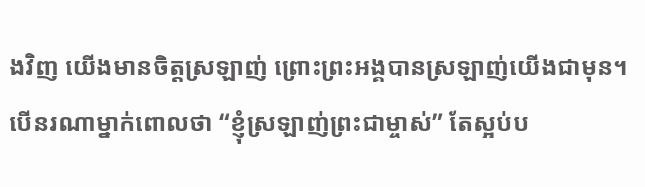ងវិញ យើងមានចិត្តស្រឡាញ់ ព្រោះព្រះអង្គបានស្រឡាញ់យើងជាមុន។ បើនរណាម្នាក់ពោលថា “ខ្ញុំស្រឡាញ់ព្រះជាម្ចាស់” តែស្អប់ប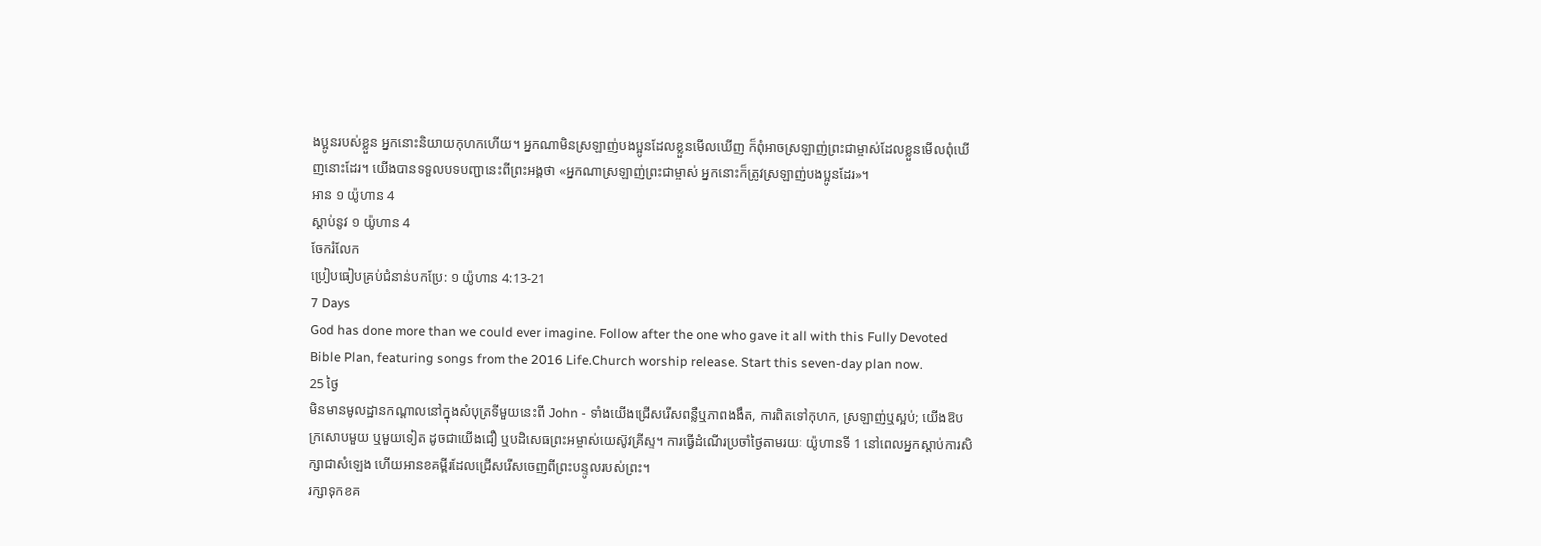ងប្អូនរបស់ខ្លួន អ្នកនោះនិយាយកុហកហើយ។ អ្នកណាមិនស្រឡាញ់បងប្អូនដែលខ្លួនមើលឃើញ ក៏ពុំអាចស្រឡាញ់ព្រះជាម្ចាស់ដែលខ្លួនមើលពុំឃើញនោះដែរ។ យើងបានទទួលបទបញ្ជានេះពីព្រះអង្គថា «អ្នកណាស្រឡាញ់ព្រះជាម្ចាស់ អ្នកនោះក៏ត្រូវស្រឡាញ់បងប្អូនដែរ»។
អាន ១ យ៉ូហាន 4
ស្ដាប់នូវ ១ យ៉ូហាន 4
ចែករំលែក
ប្រៀបធៀបគ្រប់ជំនាន់បកប្រែ: ១ យ៉ូហាន 4:13-21
7 Days
God has done more than we could ever imagine. Follow after the one who gave it all with this Fully Devoted Bible Plan, featuring songs from the 2016 Life.Church worship release. Start this seven-day plan now.
25 ថ្ងៃ
មិនមានមូលដ្ឋានកណ្តាលនៅក្នុងសំបុត្រទីមួយនេះពី John - ទាំងយើងជ្រើសរើសពន្លឺឬភាពងងឹត, ការពិតទៅកុហក, ស្រឡាញ់ឬស្អប់; យើងឱបក្រសោបមួយ ឬមួយទៀត ដូចជាយើងជឿ ឬបដិសេធព្រះអម្ចាស់យេស៊ូវគ្រីស្ទ។ ការធ្វើដំណើរប្រចាំថ្ងៃតាមរយៈ យ៉ូហានទី 1 នៅពេលអ្នកស្តាប់ការសិក្សាជាសំឡេង ហើយអានខគម្ពីរដែលជ្រើសរើសចេញពីព្រះបន្ទូលរបស់ព្រះ។
រក្សាទុកខគ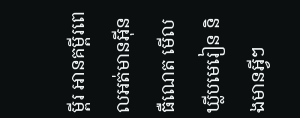ម្ពីរ អានគម្ពីរពេលអត់មានអ៊ីនធឺណេត មើលឃ្លីបមេរៀន និងមានអ្វីៗ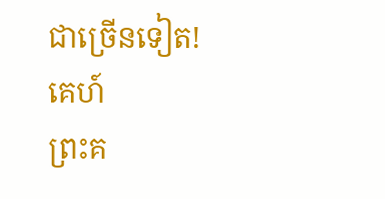ជាច្រើនទៀត!
គេហ៍
ព្រះគ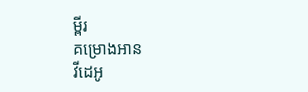ម្ពីរ
គម្រោងអាន
វីដេអូ